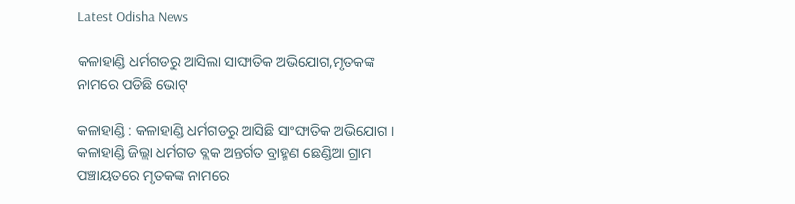Latest Odisha News

କଳାହାଣ୍ଡି ଧର୍ମଗଡରୁ ଆସିଲା ସାଙ୍ଘାତିକ ଅଭିଯୋଗ,ମୃତକଙ୍କ ନାମରେ ପଡିଛି ଭୋଟ୍

କଳାହାଣ୍ଡି : କଳାହାଣ୍ଡି ଧର୍ମଗଡରୁ ଆସିଛି ସାଂଙ୍ଘାତିକ ଅଭିଯୋଗ । କଳାହାଣ୍ଡି ଜିଲ୍ଲା ଧର୍ମଗଡ ବ୍ଲକ ଅନ୍ତର୍ଗତ ବ୍ରାହ୍ମଣ ଛେଣ୍ଡିଆ ଗ୍ରାମ ପଞ୍ଚାୟତରେ ମୃତକଙ୍କ ନାମରେ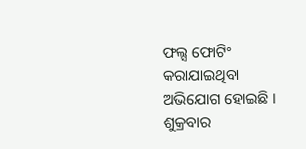ଫଲ୍ସ ଫୋଟିଂ କରାଯାଇଥିବା ଅଭିଯୋଗ ହୋଇଛି । ଶୁକ୍ରବାର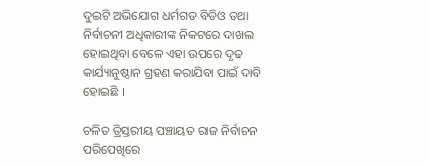ଦୁଇଟି ଅଭିଯୋଗ ଧର୍ମଗଡ ବିଡିଓ ତଥା ନିର୍ବାଚନୀ ଅଧିକାରୀଙ୍କ ନିକଟରେ ଦାଖଲ ହୋଇଥିବା ବେଳେ ଏହା ଉପରେ ଦୃଢ କାର୍ଯ୍ୟାନୁଷ୍ଠାନ ଗ୍ରହଣ କରାଯିବା ପାଇଁ ଦାବି ହୋଇଛି ।

ଚଳିତ ତ୍ରିସ୍ତରୀୟ ପଞ୍ଚାୟତ ରାଜ ନିର୍ବାଚନ ପରିପେଖିରେ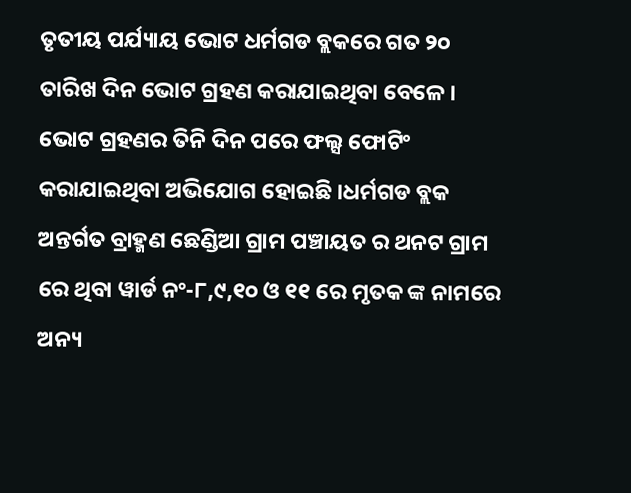ତୃତୀୟ ପର୍ଯ୍ୟାୟ ଭୋଟ ଧର୍ମଗଡ ବ୍ଲକରେ ଗତ ୨୦ ତାରିଖ ଦିନ ଭୋଟ ଗ୍ରହଣ କରାଯାଇଥିବା ବେଳେ । ଭୋଟ ଗ୍ରହଣର ତିନି ଦିନ ପରେ ଫଲ୍ସ ଫୋଟିଂ କରାଯାଇଥିବା ଅଭିଯୋଗ ହୋଇଛି ।ଧର୍ମଗଡ ବ୍ଲକ ଅନ୍ତର୍ଗତ ବ୍ରାହ୍ମଣ ଛେଣ୍ଡିଆ ଗ୍ରାମ ପଞ୍ଚାୟତ ର ଥନଟ ଗ୍ରାମ ରେ ଥିବା ୱାର୍ଡ ନଂ-୮,୯,୧୦ ଓ ୧୧ ରେ ମୃତକ ଙ୍କ ନାମରେ ଅନ୍ୟ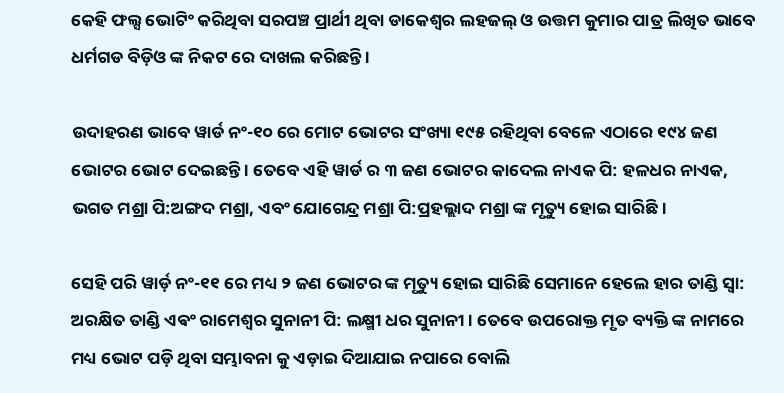କେହି ଫଲ୍ସ ଭୋଟିଂ କରିଥିବା ସରପଞ୍ଚ ପ୍ରାର୍ଥୀ ଥିବା ଡାକେଶ୍ୱର ଲହଜଲ୍ ଓ ଉତ୍ତମ କୁମାର ପାତ୍ର ଲିଖିତ ଭାବେ ଧର୍ମଗଡ ବିଡ଼ିଓ ଙ୍କ ନିକଟ ରେ ଦାଖଲ କରିଛନ୍ତି ।

ଉଦାହରଣ ଭାବେ ୱାର୍ଡ ନଂ-୧୦ ରେ ମୋଟ ଭୋଟର ସଂଖ୍ୟା ୧୯୫ ରହିଥିବା ବେଳେ ଏଠାରେ ୧୯୪ ଜଣ ଭୋଟର ଭୋଟ ଦେଇଛନ୍ତି । ତେବେ ଏହି ୱାର୍ଡ ର ୩ ଜଣ ଭୋଟର କାଦେଲ ନାଏକ ପି: ହଳଧର ନାଏକ, ଭଗତ ମଶ୍ରା ପି:ଅଙ୍ଗଦ ମଶ୍ରା, ଏବଂ ଯୋଗେନ୍ଦ୍ର ମଶ୍ରା ପି:ପ୍ରହଲ୍ଲାଦ ମଶ୍ରା ଙ୍କ ମୃତ୍ୟୁ ହୋଇ ସାରିଛି ।

ସେହି ପରି ୱାର୍ଡ଼ ନଂ-୧୧ ରେ ମଧ୍ୟ ୨ ଜଣ ଭୋଟର ଙ୍କ ମୃତ୍ୟୁ ହୋଇ ସାରିଛି ସେମାନେ ହେଲେ ହାର ତାଣ୍ଡି ସ୍ୱା: ଅରକ୍ଷିତ ତାଣ୍ଡି ଏଵଂ ରାମେଶ୍ବର ସୁନାନୀ ପି: ଲକ୍ଷ୍ମୀ ଧର ସୁନାନୀ । ତେବେ ଉପରୋକ୍ତ ମୃତ ବ୍ୟକ୍ତି ଙ୍କ ନାମରେ ମଧ୍ୟ ଭୋଟ ପଡ଼ି ଥିବା ସମ୍ଭାବନା କୁ ଏଡ଼ାଇ ଦିଆଯାଇ ନପାରେ ବୋଲି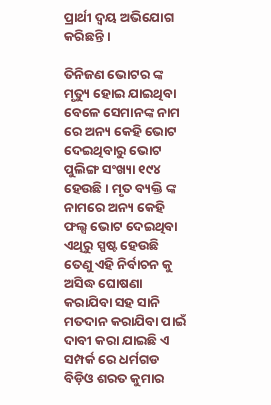ପ୍ରାର୍ଥୀ ଦ୍ବୟ ଅଭିଯୋଗ କରିଛନ୍ତି ।

ତିନିଜଣ ଭୋଟର ଙ୍କ ମୃତ୍ୟୁ ହୋଇ ଯାଇଥିବା ବେଳେ ସେମାନଙ୍କ ନାମ ରେ ଅନ୍ୟ କେହି ଭୋଟ ଦେଇଥିବାରୁ ଭୋଟ ପୁଲିଙ୍ଗ ସଂଖ୍ୟା ୧୯୪ ହେଉଛି । ମୃତ ବ୍ୟକ୍ତି ଙ୍କ ନାମରେ ଅନ୍ୟ କେହି ଫଲ୍ସ ଭୋଟ ଦେଇଥିବା ଏଥିରୁ ସ୍ପଷ୍ଟ ହେଉଛି ତେଣୁ ଏହି ନିର୍ବାଚନ କୁ ଅସିଦ୍ଧ ଘୋଷଣା କରାଯିବା ସହ ସାନି ମତଦାନ କରାଯିବା ପାଇଁ ଦାବୀ କରା ଯାଇଛି ଏ ସମ୍ପର୍କ ରେ ଧର୍ମଗଡ ବିଡ଼ିଓ ଶରତ କୁମାର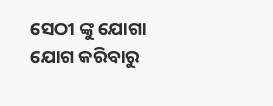ସେଠୀ ଙ୍କୁ ଯୋଗା ଯୋଗ କରିବାରୁ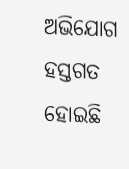ଅଭିଯୋଗ ହସ୍ତଗତ ହୋଇଛି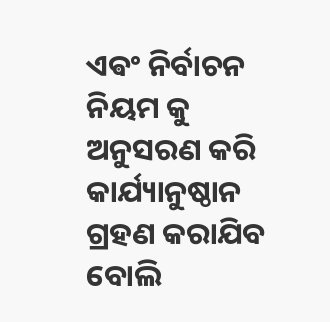ଏଵଂ ନିର୍ବାଚନ ନିୟମ କୁ ଅନୁସରଣ କରି କାର୍ଯ୍ୟାନୁଷ୍ଠାନ ଗ୍ରହଣ କରାଯିବ ବୋଲି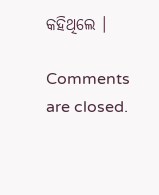କହିଥିଲେ ।

Comments are closed.